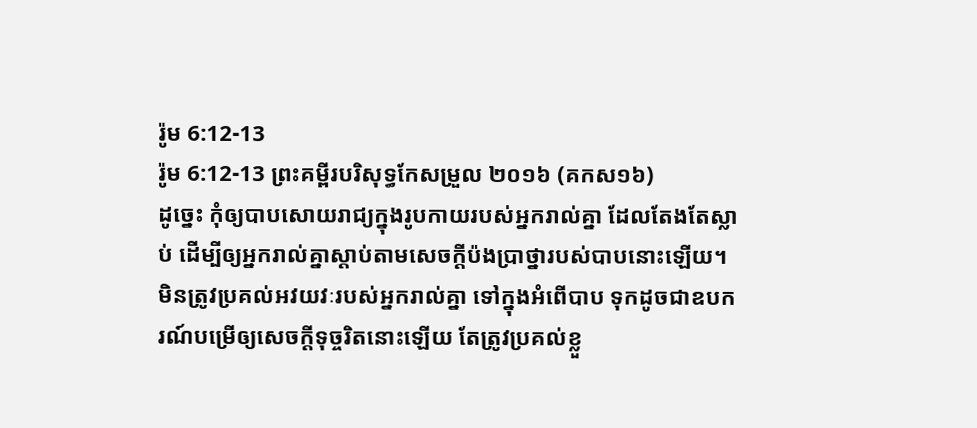រ៉ូម 6:12-13
រ៉ូម 6:12-13 ព្រះគម្ពីរបរិសុទ្ធកែសម្រួល ២០១៦ (គកស១៦)
ដូច្នេះ កុំឲ្យបាបសោយរាជ្យក្នុងរូបកាយរបស់អ្នករាល់គ្នា ដែលតែងតែស្លាប់ ដើម្បីឲ្យអ្នករាល់គ្នាស្តាប់តាមសេចក្តីប៉ងប្រាថ្នារបស់បាបនោះឡើយ។ មិនត្រូវប្រគល់អវយវៈរបស់អ្នករាល់គ្នា ទៅក្នុងអំពើបាប ទុកដូចជាឧបករណ៍បម្រើឲ្យសេចក្ដីទុច្ចរិតនោះឡើយ តែត្រូវប្រគល់ខ្លួ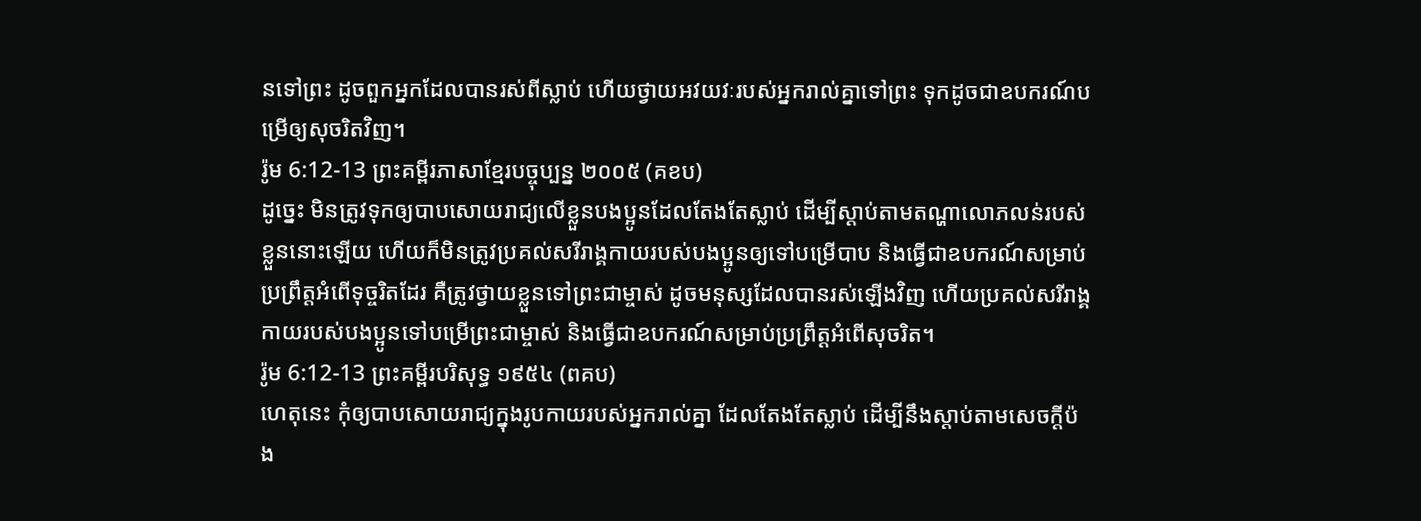នទៅព្រះ ដូចពួកអ្នកដែលបានរស់ពីស្លាប់ ហើយថ្វាយអវយវៈរបស់អ្នករាល់គ្នាទៅព្រះ ទុកដូចជាឧបករណ៍បម្រើឲ្យសុចរិតវិញ។
រ៉ូម 6:12-13 ព្រះគម្ពីរភាសាខ្មែរបច្ចុប្បន្ន ២០០៥ (គខប)
ដូច្នេះ មិនត្រូវទុកឲ្យបាបសោយរាជ្យលើខ្លួនបងប្អូនដែលតែងតែស្លាប់ ដើម្បីស្ដាប់តាមតណ្ហាលោភលន់របស់ខ្លួននោះឡើយ ហើយក៏មិនត្រូវប្រគល់សរីរាង្គកាយរបស់បងប្អូនឲ្យទៅបម្រើបាប និងធ្វើជាឧបករណ៍សម្រាប់ប្រព្រឹត្តអំពើទុច្ចរិតដែរ គឺត្រូវថ្វាយខ្លួនទៅព្រះជាម្ចាស់ ដូចមនុស្សដែលបានរស់ឡើងវិញ ហើយប្រគល់សរីរាង្គកាយរបស់បងប្អូនទៅបម្រើព្រះជាម្ចាស់ និងធ្វើជាឧបករណ៍សម្រាប់ប្រព្រឹត្តអំពើសុចរិត។
រ៉ូម 6:12-13 ព្រះគម្ពីរបរិសុទ្ធ ១៩៥៤ (ពគប)
ហេតុនេះ កុំឲ្យបាបសោយរាជ្យក្នុងរូបកាយរបស់អ្នករាល់គ្នា ដែលតែងតែស្លាប់ ដើម្បីនឹងស្តាប់តាមសេចក្ដីប៉ង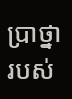ប្រាថ្នារបស់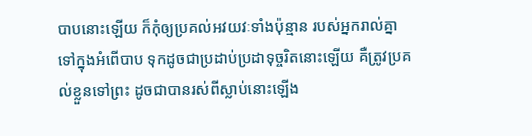បាបនោះឡើយ ក៏កុំឲ្យប្រគល់អវយវៈទាំងប៉ុន្មាន របស់អ្នករាល់គ្នាទៅក្នុងអំពើបាប ទុកដូចជាប្រដាប់ប្រដាទុច្ចរិតនោះឡើយ គឺត្រូវប្រគល់ខ្លួនទៅព្រះ ដូចជាបានរស់ពីស្លាប់នោះឡើង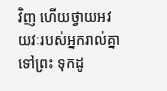វិញ ហើយថ្វាយអវយវៈរបស់អ្នករាល់គ្នាទៅព្រះ ទុកដូ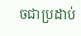ចជាប្រដាប់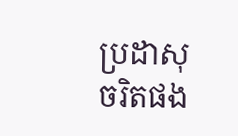ប្រដាសុចរិតផង